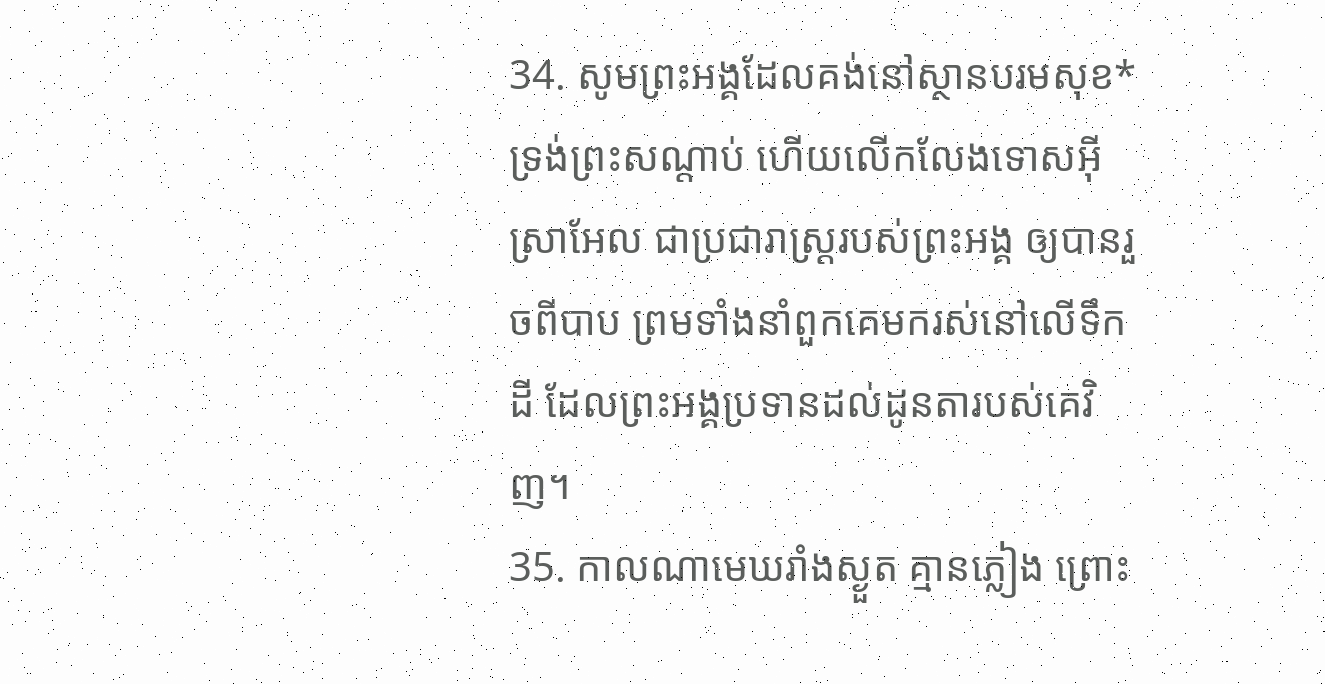34. សូមព្រះអង្គដែលគង់នៅស្ថានបរមសុខ* ទ្រង់ព្រះសណ្ដាប់ ហើយលើកលែងទោសអ៊ីស្រាអែល ជាប្រជារាស្ត្ររបស់ព្រះអង្គ ឲ្យបានរួចពីបាប ព្រមទាំងនាំពួកគេមករស់នៅលើទឹកដី ដែលព្រះអង្គប្រទានដល់ដូនតារបស់គេវិញ។
35. កាលណាមេឃរាំងស្ងួត គ្មានភ្លៀង ព្រោះ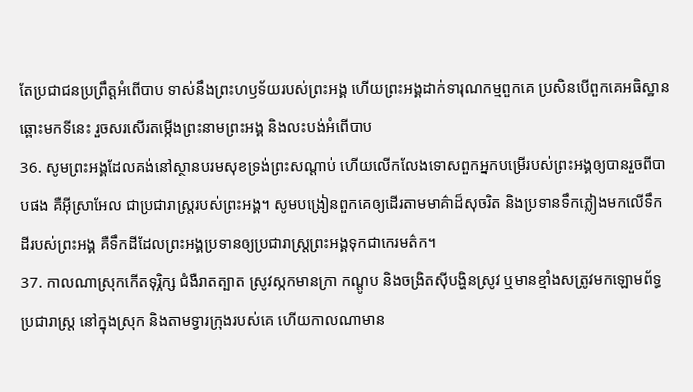តែប្រជាជនប្រព្រឹត្តអំពើបាប ទាស់នឹងព្រះហឫទ័យរបស់ព្រះអង្គ ហើយព្រះអង្គដាក់ទារុណកម្មពួកគេ ប្រសិនបើពួកគេអធិស្ឋានឆ្ពោះមកទីនេះ រួចសរសើរតម្កើងព្រះនាមព្រះអង្គ និងលះបង់អំពើបាប
36. សូមព្រះអង្គដែលគង់នៅស្ថានបរមសុខទ្រង់ព្រះសណ្ដាប់ ហើយលើកលែងទោសពួកអ្នកបម្រើរបស់ព្រះអង្គឲ្យបានរួចពីបាបផង គឺអ៊ីស្រាអែល ជាប្រជារាស្ត្ររបស់ព្រះអង្គ។ សូមបង្រៀនពួកគេឲ្យដើរតាមមាគ៌ាដ៏សុចរិត និងប្រទានទឹកភ្លៀងមកលើទឹកដីរបស់ព្រះអង្គ គឺទឹកដីដែលព្រះអង្គប្រទានឲ្យប្រជារាស្ត្រព្រះអង្គទុកជាកេរមត៌ក។
37. កាលណាស្រុកកើតទុរ្ភិក្ស ជំងឺរាតត្បាត ស្រូវស្កកមានក្រា កណ្ដូប និងចង្រិតស៊ីបង្ហិនស្រូវ ឬមានខ្មាំងសត្រូវមកឡោមព័ទ្ធប្រជារាស្ត្រ នៅក្នុងស្រុក និងតាមទ្វារក្រុងរបស់គេ ហើយកាលណាមាន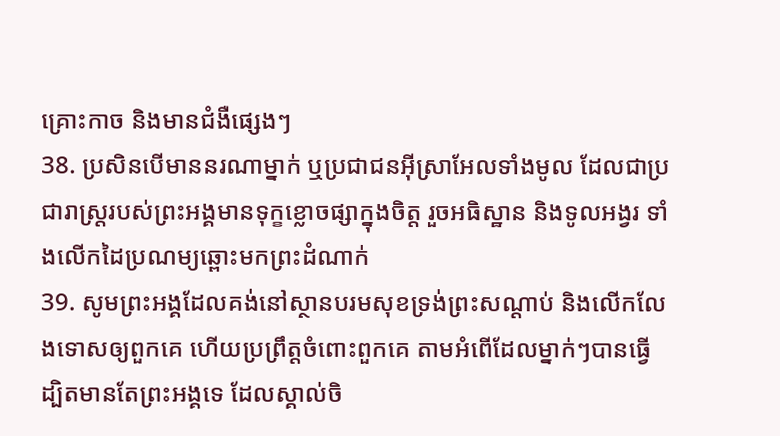គ្រោះកាច និងមានជំងឺផ្សេងៗ
38. ប្រសិនបើមាននរណាម្នាក់ ឬប្រជាជនអ៊ីស្រាអែលទាំងមូល ដែលជាប្រជារាស្ត្ររបស់ព្រះអង្គមានទុក្ខខ្លោចផ្សាក្នុងចិត្ត រួចអធិស្ឋាន និងទូលអង្វរ ទាំងលើកដៃប្រណម្យឆ្ពោះមកព្រះដំណាក់
39. សូមព្រះអង្គដែលគង់នៅស្ថានបរមសុខទ្រង់ព្រះសណ្ដាប់ និងលើកលែងទោសឲ្យពួកគេ ហើយប្រព្រឹត្តចំពោះពួកគេ តាមអំពើដែលម្នាក់ៗបានធ្វើ ដ្បិតមានតែព្រះអង្គទេ ដែលស្គាល់ចិ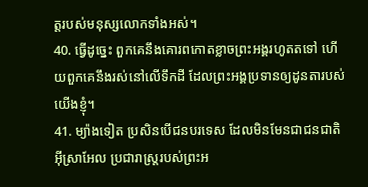ត្តរបស់មនុស្សលោកទាំងអស់។
40. ធ្វើដូច្នេះ ពួកគេនឹងគោរពកោតខ្លាចព្រះអង្គរហូតតទៅ ហើយពួកគេនឹងរស់នៅលើទឹកដី ដែលព្រះអង្គប្រទានឲ្យដូនតារបស់យើងខ្ញុំ។
41. ម្យ៉ាងទៀត ប្រសិនបើជនបរទេស ដែលមិនមែនជាជនជាតិអ៊ីស្រាអែល ប្រជារាស្ត្ររបស់ព្រះអ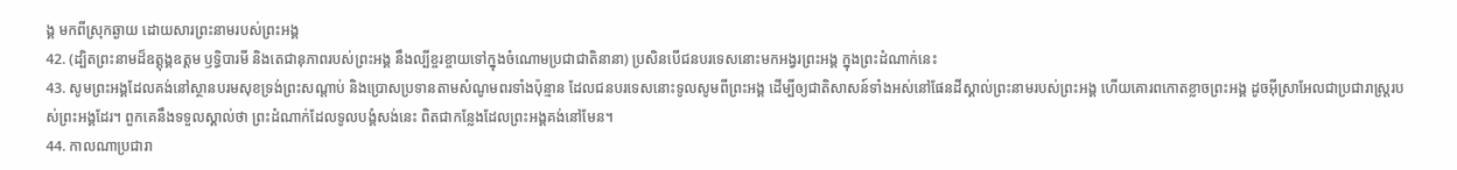ង្គ មកពីស្រុកឆ្ងាយ ដោយសារព្រះនាមរបស់ព្រះអង្គ
42. (ដ្បិតព្រះនាមដ៏ឧត្ដុង្គឧត្ដម ឫទ្ធិបារមី និងតេជានុភាពរបស់ព្រះអង្គ នឹងល្បីខ្ចរខ្ចាយទៅក្នុងចំណោមប្រជាជាតិនានា) ប្រសិនបើជនបរទេសនោះមកអង្វរព្រះអង្គ ក្នុងព្រះដំណាក់នេះ
43. សូមព្រះអង្គដែលគង់នៅស្ថានបរមសុខទ្រង់ព្រះសណ្ដាប់ និងប្រោសប្រទានតាមសំណូមពរទាំងប៉ុន្មាន ដែលជនបរទេសនោះទូលសូមពីព្រះអង្គ ដើម្បីឲ្យជាតិសាសន៍ទាំងអស់នៅផែនដីស្គាល់ព្រះនាមរបស់ព្រះអង្គ ហើយគោរពកោតខ្លាចព្រះអង្គ ដូចអ៊ីស្រាអែលជាប្រជារាស្ត្ររបស់ព្រះអង្គដែរ។ ពួកគេនឹងទទួលស្គាល់ថា ព្រះដំណាក់ដែលទូលបង្គំសង់នេះ ពិតជាកន្លែងដែលព្រះអង្គគង់នៅមែន។
44. កាលណាប្រជារា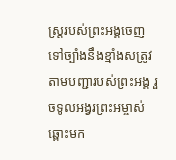ស្ត្ររបស់ព្រះអង្គចេញទៅច្បាំងនឹងខ្មាំងសត្រូវតាមបញ្ជារបស់ព្រះអង្គ រួចទូលអង្វរព្រះអម្ចាស់ឆ្ពោះមក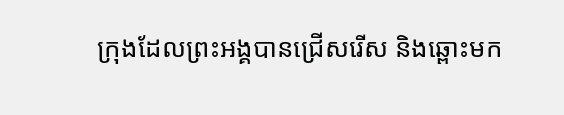ក្រុងដែលព្រះអង្គបានជ្រើសរើស និងឆ្ពោះមក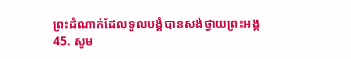ព្រះដំណាក់ដែលទូលបង្គំបានសង់ថ្វាយព្រះអង្គ
45. សូម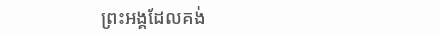ព្រះអង្គដែលគង់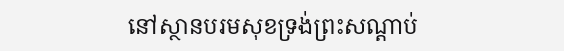នៅស្ថានបរមសុខទ្រង់ព្រះសណ្ដាប់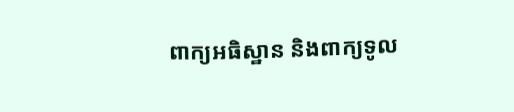ពាក្យអធិស្ឋាន និងពាក្យទូល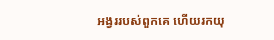អង្វររបស់ពួកគេ ហើយរកយុ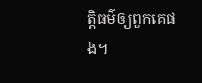ត្តិធម៌ឲ្យពួកគេផង។